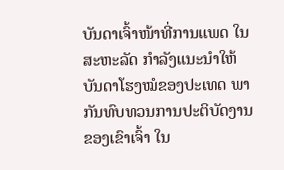ບັນດາເຈົ້າໜ້າທີ່ການແພດ ໃນສະຫະລັດ ກໍາລັງແນະນຳໃຫ້
ບັນດາໂຮງໝໍຂອງປະເທດ ພາກັນທົບທວນການປະຕິບັດງານ
ຂອງເຂົາເຈົ້າ ໃນ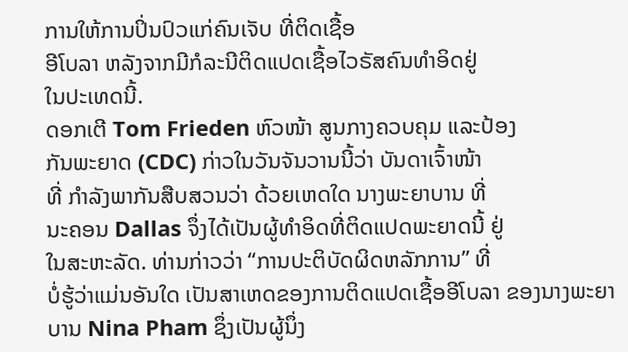ການໃຫ້ການປິ່ນປົວແກ່ຄົນເຈັບ ທີ່ຕິດເຊື້ອ
ອີໂບລາ ຫລັງຈາກມີກໍລະນີຕິດແປດເຊື້ອໄວຣັສຄົນທຳອິດຢູ່
ໃນປະເທດນີ້.
ດອກເຕີ Tom Frieden ຫົວໜ້າ ສູນກາງຄວບຄຸມ ແລະປ້ອງ
ກັນພະຍາດ (CDC) ກ່າວໃນວັນຈັນວານນີ້ວ່າ ບັນດາເຈົ້າໜ້າ
ທີ່ ກຳລັງພາກັນສືບສວນວ່າ ດ້ວຍເຫດໃດ ນາງພະຍາບານ ທີ່
ນະຄອນ Dallas ຈຶ່ງໄດ້ເປັນຜູ້ທຳອິດທີ່ຕິດແປດພະຍາດນີ້ ຢູ່
ໃນສະຫະລັດ. ທ່ານກ່າວວ່າ “ການປະຕິບັດຜິດຫລັກການ” ທີ່
ບໍ່ຮູ້ວ່າແມ່ນອັນໃດ ເປັນສາເຫດຂອງການຕິດແປດເຊື້ອອີໂບລາ ຂອງນາງພະຍາບານ Nina Pham ຊຶ່ງເປັນຜູ້ນຶ່ງ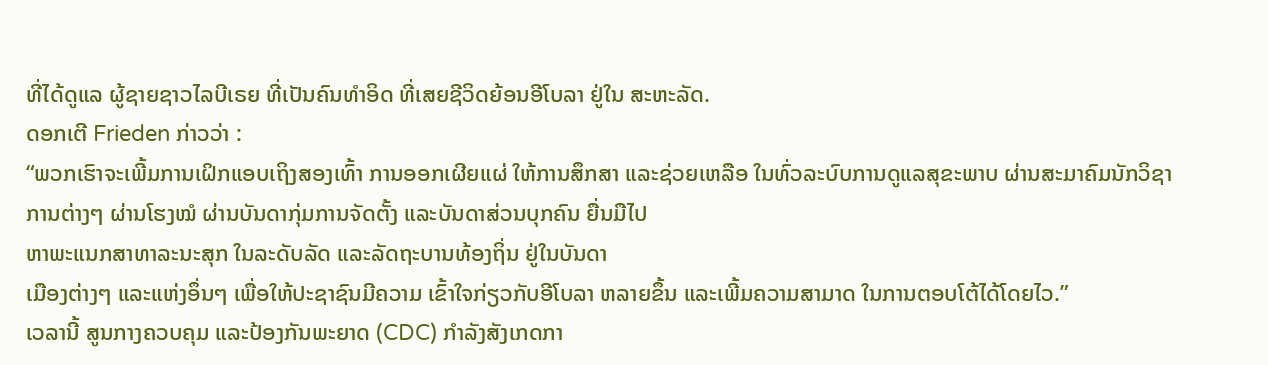ທີ່ໄດ້ດູແລ ຜູ້ຊາຍຊາວໄລບີເຣຍ ທີ່ເປັນຄົນທຳອິດ ທີ່ເສຍຊີວິດຍ້ອນອີໂບລາ ຢູ່ໃນ ສະຫະລັດ.
ດອກເຕີ Frieden ກ່າວວ່າ :
“ພວກເຮົາຈະເພີ້ມການເຝິກແອບເຖິງສອງເທົ້າ ການອອກເຜີຍແຜ່ ໃຫ້ການສຶກສາ ແລະຊ່ວຍເຫລືອ ໃນທົ່ວລະບົບການດູແລສຸຂະພາບ ຜ່ານສະມາຄົມນັກວິຊາການຕ່າງໆ ຜ່ານໂຮງໝໍ ຜ່ານບັນດາກຸ່ມການຈັດຕັ້ງ ແລະບັນດາສ່ວນບຸກຄົນ ຍື່ນມືໄປ
ຫາພະແນກສາທາລະນະສຸກ ໃນລະດັບລັດ ແລະລັດຖະບານທ້ອງຖິ່ນ ຢູ່ໃນບັນດາ
ເມືອງຕ່າງໆ ແລະແຫ່ງອຶ່ນໆ ເພື່ອໃຫ້ປະຊາຊົນມີຄວາມ ເຂົ້າໃຈກ່ຽວກັບອີໂບລາ ຫລາຍຂຶ້ນ ແລະເພີ້ມຄວາມສາມາດ ໃນການຕອບໂຕ້ໄດ້ໂດຍໄວ.”
ເວລານີ້ ສູນກາງຄວບຄຸມ ແລະປ້ອງກັນພະຍາດ (CDC) ກຳລັງສັງເກດກາ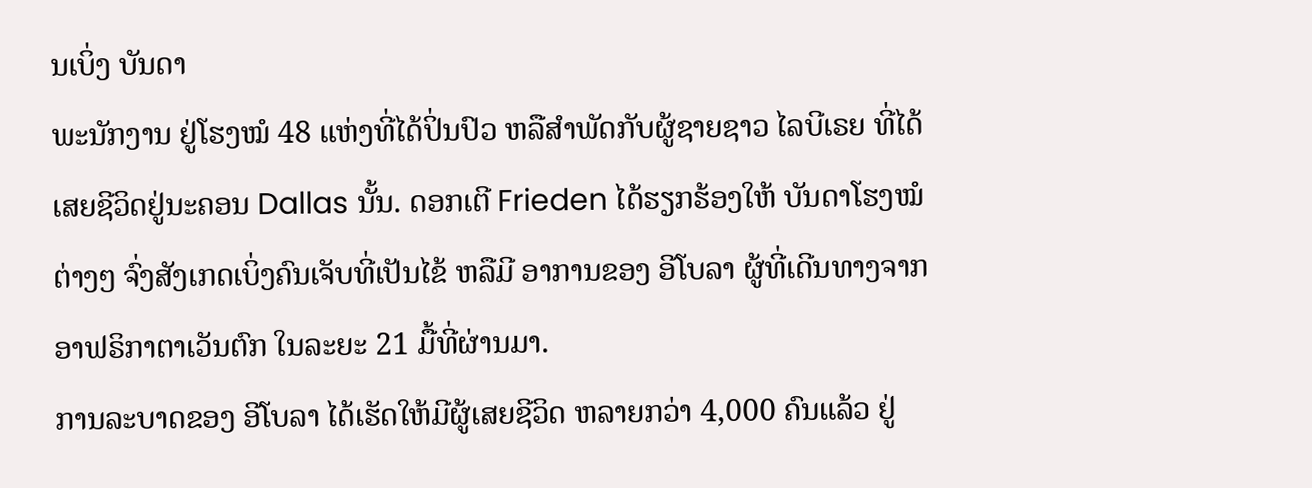ນເບິ່ງ ບັນດາ
ພະນັກງານ ຢູ່ໂຮງໝໍ 48 ແຫ່ງທີ່ໄດ້ປິ່ນປົວ ຫລືສຳພັດກັບຜູ້ຊາຍຊາວ ໄລບີເຣຍ ທີ່ໄດ້
ເສຍຊີວິດຢູ່ນະຄອນ Dallas ນັ້ນ. ດອກເຕີ Frieden ໄດ້ຮຽກຮ້ອງໃຫ້ ບັນດາໂຮງໝໍ
ຕ່າງໆ ຈົ່ງສັງເກດເບິ່ງຄົນເຈັບທີ່ເປັນໄຂ້ ຫລືມີ ອາການຂອງ ອີໂບລາ ຜູ້ທີ່ເດີນທາງຈາກ
ອາຟຣິກາຕາເວັນຕົກ ໃນລະຍະ 21 ມື້ທີ່ຜ່ານມາ.
ການລະບາດຂອງ ອີໂບລາ ໄດ້ເຮັດໃຫ້ມີຜູ້ເສຍຊີວິດ ຫລາຍກວ່າ 4,000 ຄົນແລ້ວ ຢູ່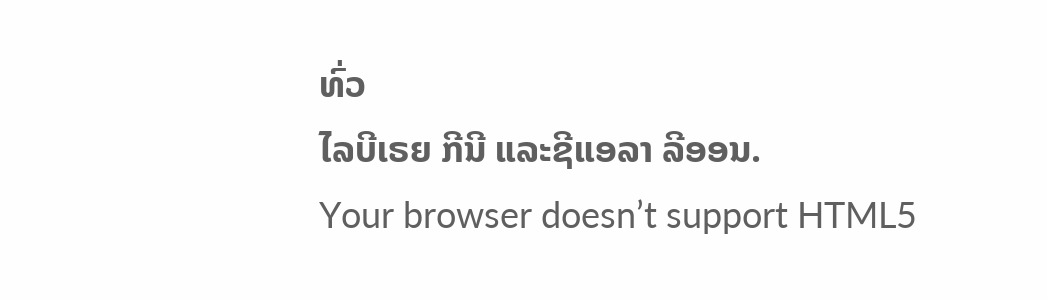ທົ່ວ
ໄລບີເຣຍ ກີນີ ແລະຊີແອລາ ລີອອນ.
Your browser doesn’t support HTML5